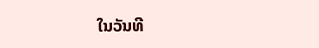ໃນວັນທີ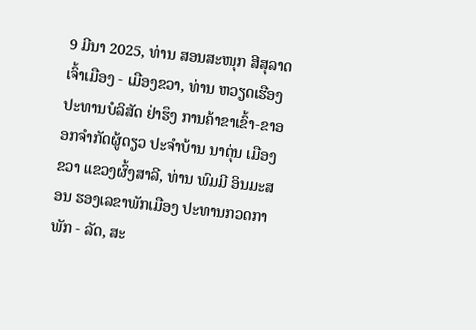9 ມີນາ 2025, ທ່ານ ສອນສະໜຸກ ສີສຸລາດ ເຈົ້າເມືອງ - ເມືອງຂວາ, ທ່ານ ຫວຽດເຮືອງ ປະທານບໍລິສັດ ຢ່າຮຶງ ການຄ້າຂາເຂົ້າ-ຂາອອກຈຳກັດຜູ້ດຽວ ປະຈຳບ້ານ ນາຕຸ່ນ ເມືອງຂວາ ແຂວງຜົ້ງສາລີ, ທ່ານ ພົມມີ ອິນມະສອນ ຮອງເລຂາພັກເມືອງ ປະທານກວດກາພັກ - ລັດ, ສະ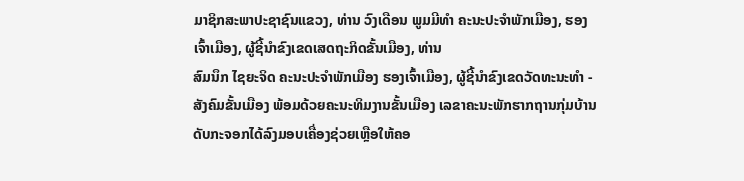ມາຊິກສະພາປະຊາຊົນແຂວງ, ທ່ານ ວົງເດືອນ ພູມມີທໍາ ຄະນະປະຈໍາພັກເມືອງ, ຮອງເຈົ້າເມືອງ, ຜູ້ຊີ້ນໍາຂົງເຂດເສດຖະກິດຂັ້ນເມືອງ, ທ່ານ
ສົມນຶກ ໄຊຍະຈິດ ຄະນະປະຈໍາພັກເມືອງ ຮອງເຈົ້າເມືອງ, ຜູ້ຊີ້ນໍາຂົງເຂດວັດທະນະທໍາ - ສັງຄົມຂັ້ນເມືອງ ພ້ອມດ້ວຍຄະນະທິມງານຂັ້ນເມືອງ ເລຂາຄະນະພັກຮາກຖານກຸ່ມບ້ານ ດັບກະຈອກໄດ້ລົງມອບເຄື່ອງຊ່ວຍເຫຼືອໃຫ້ຄອ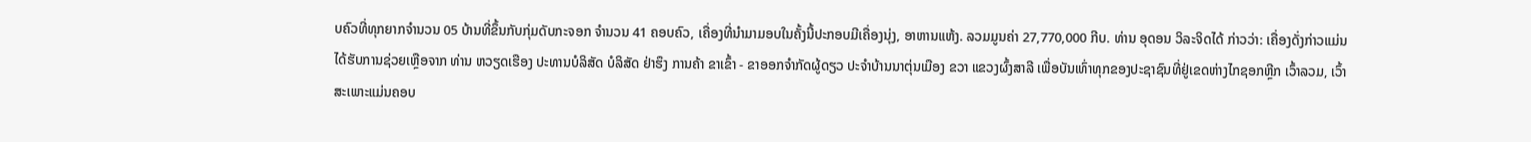ບຄົວທີ່ທຸກຍາກຈໍານວນ 05 ບ້ານທີ່ຂຶ້ນກັບກຸ່ມດັບກະຈອກ ຈໍານວນ 41 ຄອບຄົວ, ເຄື່ອງທີ່ນໍາມາມອບໃນຄັ້ງນີ້ປະກອບມີເຄື່ອງນຸ່ງ, ອາຫານແຫ້ງ. ລວມມູນຄ່າ 27,770,000 ກີບ. ທ່ານ ອຸດອນ ວິລະຈິດໄດ້ ກ່າວວ່າ: ເຄື່ອງດັ່ງກ່າວແມ່ນໄດ້ຮັບການຊ່ວຍເຫຼືອຈາກ ທ່ານ ຫວຽດເຮືອງ ປະທານບໍລິສັດ ບໍລິສັດ ຢ່າຮຶງ ການຄ້າ ຂາເຂົ້າ - ຂາອອກຈຳກັດຜູ້ດຽວ ປະຈຳບ້ານນາຕຸ່ນເມືອງ ຂວາ ແຂວງຜົ້ງສາລີ ເພື່ອບັນເທົ່າທຸກຂອງປະຊາຊົນທີ່ຢູ່ເຂດຫ່າງໄກຊອກຫຼີກ ເວົ້າລວມ, ເວົ້າສະເພາະແມ່ນຄອບ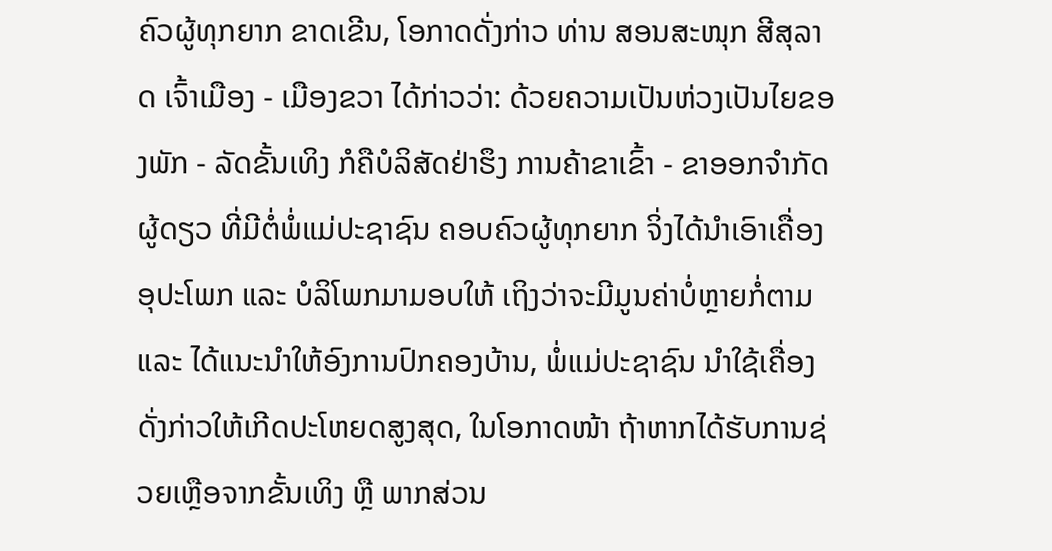ຄົວຜູ້ທຸກຍາກ ຂາດເຂີນ, ໂອກາດດັ່ງກ່າວ ທ່ານ ສອນສະໜຸກ ສີສຸລາດ ເຈົ້າເມືອງ - ເມືອງຂວາ ໄດ້ກ່າວວ່າ: ດ້ວຍຄວາມເປັນຫ່ວງເປັນໄຍຂອງພັກ - ລັດຂັ້ນເທິງ ກໍຄືບໍລິສັດຢ່າຮຶງ ການຄ້າຂາເຂົ້າ - ຂາອອກຈຳກັດຜູ້ດຽວ ທີ່ມີຕໍ່ພໍ່ແມ່ປະຊາຊົນ ຄອບຄົວຜູ້ທຸກຍາກ ຈິ່ງໄດ້ນໍາເອົາເຄື່ອງອຸປະໂພກ ແລະ ບໍລິໂພກມາມອບໃຫ້ ເຖິງວ່າຈະມີມູນຄ່າບໍ່ຫຼາຍກໍ່ຕາມ ແລະ ໄດ້ແນະນໍາໃຫ້ອົງການປົກຄອງບ້ານ, ພໍ່ແມ່ປະຊາຊົນ ນໍາໃຊ້ເຄື່ອງດັ່ງກ່າວໃຫ້ເກີດປະໂຫຍດສູງສຸດ, ໃນໂອກາດໜ້າ ຖ້າຫາກໄດ້ຮັບການຊ່ວຍເຫຼືອຈາກຂັ້ນເທິງ ຫຼື ພາກສ່ວນ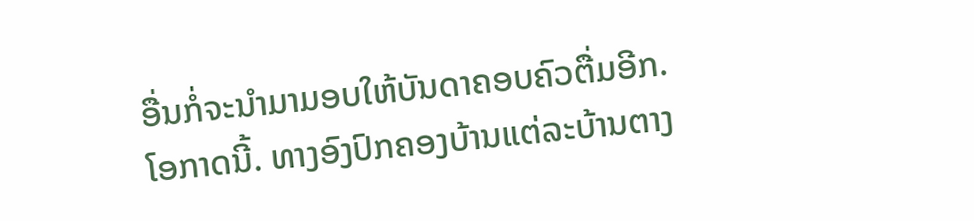ອື່ນກໍ່ຈະນໍາມາມອບໃຫ້ບັນດາຄອບຄົວຕື່ມອີກ.
ໂອກາດນີ້. ທາງອົງປົກຄອງບ້ານແຕ່ລະບ້ານຕາງ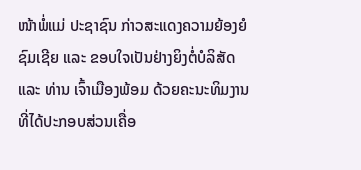ໜ້າພໍ່ແມ່ ປະຊາຊົນ ກ່າວສະແດງຄວາມຍ້ອງຍໍຊົມເຊີຍ ແລະ ຂອບໃຈເປັນຢ່າງຍິງຕໍ່ບໍລິສັດ ແລະ ທ່ານ ເຈົ້າເມືອງພ້ອມ ດ້ວຍຄະນະທິມງານ ທີ່ໄດ້ປະກອບສ່ວນເຄື່ອ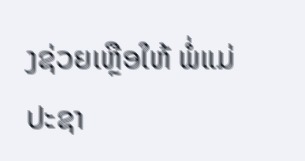ງຊ່ວຍເຫຼືອໃຫ້ ພໍ່ແມ່ປະຊາ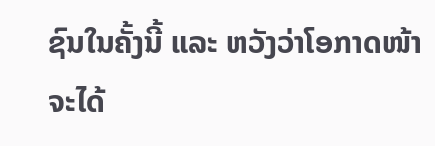ຊົນໃນຄັ້ງນີ້ ແລະ ຫວັງວ່າໂອກາດໜ້າຈະໄດ້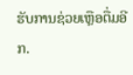ຮັບການຊ່ວຍເຫຼືອຕື່ມອີກ.